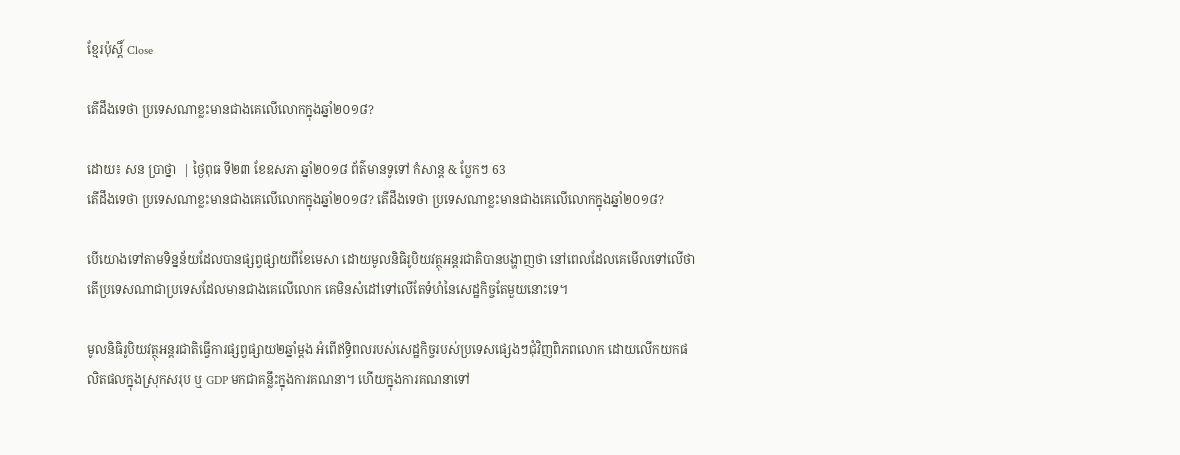ខ្មែរប៉ុស្ដិ៍ Close

តើដឹងទេថា ប្រទេសណាខ្លះមានជាងគេលើលោកក្នុងឆ្នាំ២០១៨?

ដោយ៖ សន ប្រាថ្នា  | ថ្ងៃពុធ ទី២៣ ខែឧសភា ឆ្នាំ២០១៨ ព័ត៌មានទូទៅ កំសាន្ដ & ប្លែកៗ 63
តើដឹងទេថា ប្រទេសណាខ្លះមានជាងគេលើលោកក្នុងឆ្នាំ២០១៨? តើដឹងទេថា ប្រទេសណាខ្លះមានជាងគេលើលោកក្នុងឆ្នាំ២០១៨?

បើយោងទៅតាមទិន្នន័យដែលបានផ្សព្វផ្សាយពីខែមេសា ដោយមូលនិធិរូបិយវត្ថុអន្ដរជាតិបានបង្ហាញថា នៅពេលដែលគេមើលទៅលើថាតើប្រទេសណាជាប្រទេសដែលមានជាងគេលើលោក គេមិនសំដៅទៅលើតែទំហំនៃសេដ្ឋកិច្ចតែមួយនោះទេ។

មូលនិធិរូបិយវត្ថុអន្ដរជាតិធ្វើការផ្សព្វផ្សាយ២ឆ្នាំម្ដង អំពើឥទ្ធិពលរបស់សេដ្ឋកិច្ចរបស់ប្រទេសផ្សេងៗជុំវិញពិភពលោក ដោយលើកយកផលិតផលក្នុងស្រុកសរុប ឬ GDP មកជាគន្លឹះក្នុងការគណនា។ ហើយក្នុងការគណនាទៅ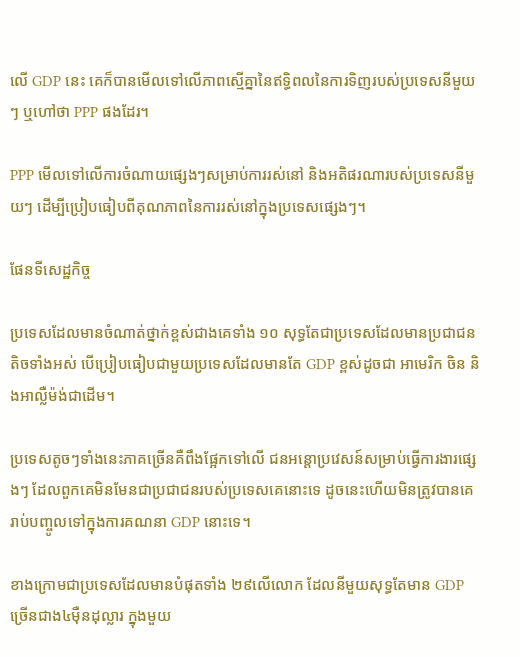លើ GDP នេះ គេក៏បានមើលទៅលើភាពស្មើគ្នានៃឥទ្ធិពលនៃការទិញរបស់ប្រទេសនីមួយៗ ឬហៅថា PPP ផងដែរ។

PPP មើលទៅលើការចំណាយផ្សេងៗសម្រាប់ការរស់នៅ និងអតិផរណារបស់ប្រទេសនីមួយៗ ដើម្បីប្រៀបធៀបពីគុណភាពនៃការរស់នៅក្នុងប្រទេសផ្សេងៗ។

ផែនទីសេដ្ឋកិច្ច

ប្រទេសដែលមានចំណាត់ថ្នាក់ខ្ពស់ជាងគេទាំង ១០ សុទ្ធតែជាប្រទេសដែលមានប្រជាជនតិចទាំងអស់ បើប្រៀបធៀបជាមួយប្រទេសដែលមានតែ GDP ខ្ពស់ដូចជា អាមេរិក ចិន និងអាល្លឺម៉ង់ជាដើម។

ប្រទេសតូចៗទាំងនេះភាគច្រើនគឺពឹងផ្អែកទៅលើ ជនអន្តោប្រវេសន៍សម្រាប់ធ្វើការងារផ្សេងៗ ដែលពួកគេមិនមែនជាប្រជាជនរបស់ប្រទេសគេនោះទេ ដូចនេះហើយមិនត្រូវបានគេរាប់បញ្ចូលទៅក្នុងការគណនា GDP នោះទេ។

ខាងក្រោមជាប្រទេសដែលមានបំផុតទាំង ២៩លើលោក ដែលនីមួយសុទ្ធតែមាន GDP ច្រើនជាង៤មុឺនដុល្លារ ក្នុងមួយ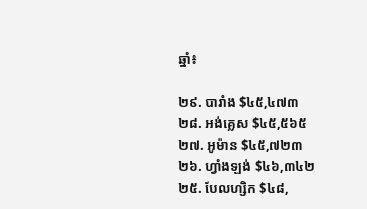ឆ្នាំ៖

២៩. បារាំង $៤៥,៤៧៣
២៨. អង់គ្លេស $៤៥,៥៦៥
២៧. អូម៉ាន $៤៥,៧២៣
២៦. ហ្វាំងឡង់ $៤៦,៣៤២
២៥. បែលហ្សិក $៤៨,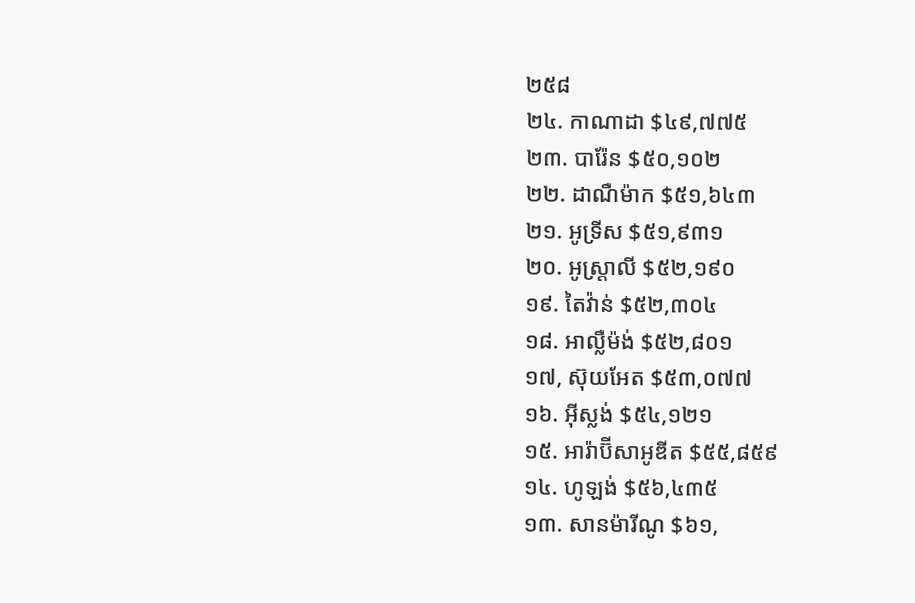២៥៨
២៤. កាណាដា $៤៩,៧៧៥
២៣. បារ៉ែន $៥០,១០២
២២. ដាណឺម៉ាក $៥១,៦៤៣
២១. អូទ្រីស $៥១,៩៣១
២០. អូស្ត្រាលី $៥២,១៩០
១៩. តៃវ៉ាន់ $៥២,៣០៤
១៨. អាល្លឺម៉ង់ $៥២,៨០១
១៧, ស៊ុយអែត $៥៣,០៧៧
១៦. អុីស្លង់ $៥៤,១២១
១៥. អារ៉ាប៊ីសាអូឌីត $៥៥,៨៥៩
១៤. ហូឡង់ $៥៦,៤៣៥
១៣. សានម៉ារីណូ $៦១,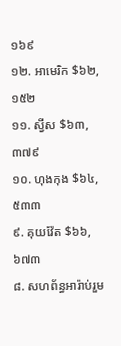១៦៩
១២. អាមេរិក $៦២,១៥២
១១. ស្វីស $៦៣,៣៧៩
១០. ហុងកុង $៦៤,៥៣៣
៩. គុយវ៉ែត $៦៦,៦៧៣
៨. សហព័ន្ធអារ៉ាប់រួម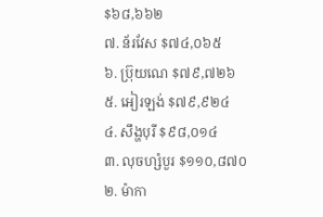$៦៨,៦៦២
៧. ន័រវែស $៧៤,០៦៥
៦. ប៊្រុយណេ $៧៩,៧២៦
៥. អៀរឡង់ $៧៩,៩២៤
៤. សឹង្ហបុរី $៩៨,០១៤
៣. លុចហ្សំបួរ $១១០,៨៧០
២. ម៉ាកា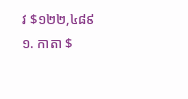វ $១២២,៤៨៩
១. កាតា $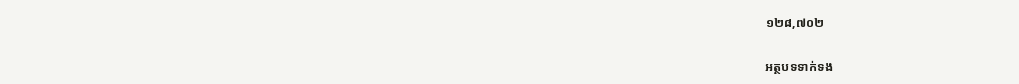១២៨,៧០២

អត្ថបទទាក់ទង